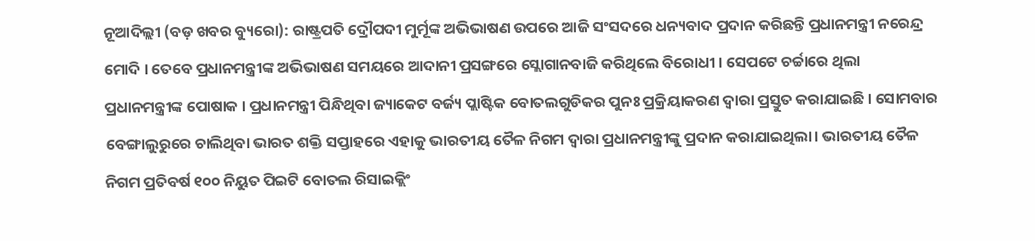ନୂଆଦିଲ୍ଲୀ (ବଡ଼ ଖବର ବ୍ୟୁରୋ): ରାଷ୍ଟ୍ରପତି ଦ୍ରୌପଦୀ ମୁର୍ମୂଙ୍କ ଅଭିଭାଷଣ ଉପରେ ଆଜି ସଂସଦରେ ଧନ୍ୟବାଦ ପ୍ରଦାନ କରିଛନ୍ତି ପ୍ରଧାନମନ୍ତ୍ରୀ ନରେନ୍ଦ୍ର ମୋଦି । ତେବେ ପ୍ରଧାନମନ୍ତ୍ରୀଙ୍କ ଅଭିଭାଷଣ ସମୟରେ ଆଦାନୀ ପ୍ରସଙ୍ଗରେ ସ୍ଲୋଗାନବାଜି କରିଥିଲେ ବିରୋଧୀ । ସେପଟେ ଚର୍ଚ୍ଚାରେ ଥିଲା ପ୍ରଧାନମନ୍ତ୍ରୀଙ୍କ ପୋଷାକ । ପ୍ରଧାନମନ୍ତ୍ରୀ ପିନ୍ଧିଥିବା ଜ୍ୟାକେଟ ବର୍ଜ୍ୟ ପ୍ଲାଷ୍ଟିକ ବୋତଲଗୁଡିକର ପୁନଃ ପ୍ରକ୍ରିୟାକରଣ ଦ୍ୱାରା ପ୍ରସ୍ତୁତ କରାଯାଇଛି । ସୋମବାର ବେଙ୍ଗାଲୁରୁରେ ଚାଲିଥିବା ଭାରତ ଶକ୍ତି ସପ୍ତାହରେ ଏହାକୁ ଭାରତୀୟ ତୈଳ ନିଗମ ଦ୍ୱାରା ପ୍ରଧାନମନ୍ତ୍ରୀଙ୍କୁ ପ୍ରଦାନ କରାଯାଇଥିଲା। ଭାରତୀୟ ତୈଳ ନିଗମ ପ୍ରତିବର୍ଷ ୧୦୦ ନିୟୁତ ପିଇଟି ବୋତଲ ରିସାଇକ୍ଲିଂ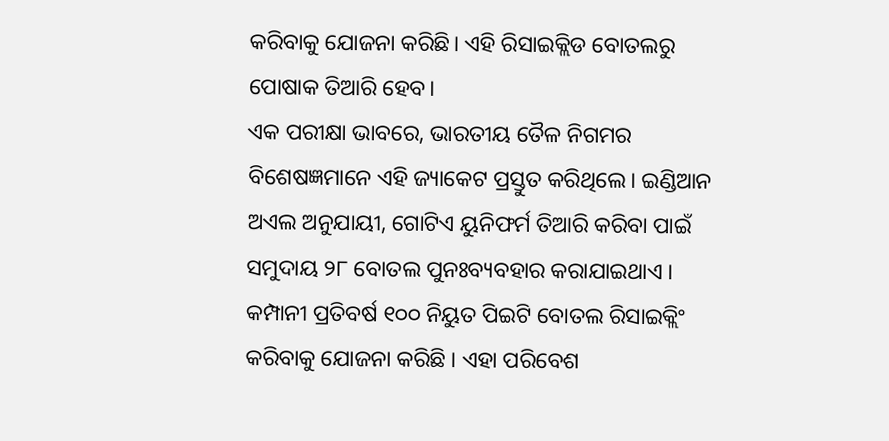କରିବାକୁ ଯୋଜନା କରିଛି। ଏହି ରିସାଇକ୍ଲିଡ ବୋତଲରୁ ପୋଷାକ ତିଆରି ହେବ।
ଏକ ପରୀକ୍ଷା ଭାବରେ, ଭାରତୀୟ ତୈଳ ନିଗମର ବିଶେଷଜ୍ଞମାନେ ଏହି ଜ୍ୟାକେଟ ପ୍ରସ୍ତୁତ କରିଥିଲେ। ଇଣ୍ଡିଆନ ଅଏଲ ଅନୁଯାୟୀ, ଗୋଟିଏ ୟୁନିଫର୍ମ ତିଆରି କରିବା ପାଇଁ ସମୁଦାୟ ୨୮ ବୋତଲ ପୁନଃବ୍ୟବହାର କରାଯାଇଥାଏ । କମ୍ପାନୀ ପ୍ରତିବର୍ଷ ୧୦୦ ନିୟୁତ ପିଇଟି ବୋତଲ ରିସାଇକ୍ଲିଂ କରିବାକୁ ଯୋଜନା କରିଛି । ଏହା ପରିବେଶ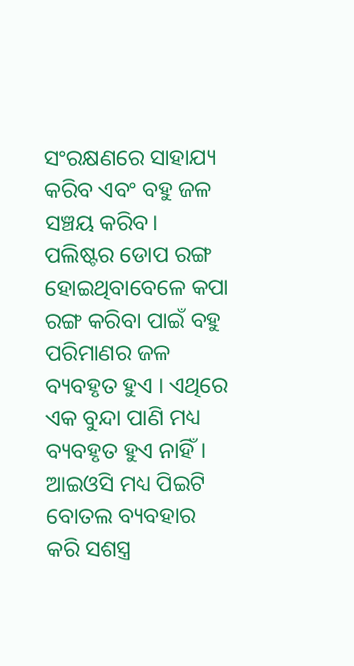ସଂରକ୍ଷଣରେ ସାହାଯ୍ୟ କରିବ ଏବଂ ବହୁ ଜଳ ସଞ୍ଚୟ କରିବ। ପଲିଷ୍ଟର ଡୋପ ରଙ୍ଗ ହୋଇଥିବାବେଳେ କପା ରଙ୍ଗ କରିବା ପାଇଁ ବହୁ ପରିମାଣର ଜଳ ବ୍ୟବହୃତ ହୁଏ । ଏଥିରେ ଏକ ବୁନ୍ଦା ପାଣି ମଧ୍ୟ ବ୍ୟବହୃତ ହୁଏ ନାହିଁ। ଆଇଓସି ମଧ୍ୟ ପିଇଟି ବୋତଲ ବ୍ୟବହାର କରି ସଶସ୍ତ୍ର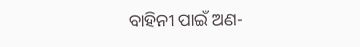ବାହିନୀ ପାଇଁ ଅଣ-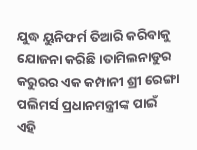ଯୁଦ୍ଧ ୟୁନିଫର୍ମ ତିଆରି କରିବାକୁ ଯୋଜନା କରିଛି ।ତାମିଲନାଡୁର କରୁରର ଏକ କମ୍ପାନୀ ଶ୍ରୀ ରେଙ୍ଗା ପଲିମର୍ସ ପ୍ରଧାନମନ୍ତ୍ରୀଙ୍କ ପାଇଁ ଏହି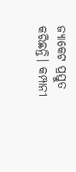ଜ୍ୟାକେଟ ପ୍ରସ୍ତୁତ କରିଛନ୍ତି। କମ୍ପାନୀ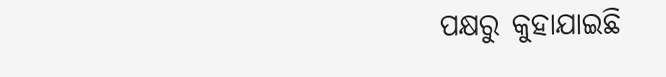ପକ୍ଷରୁ କୁହାଯାଇଛି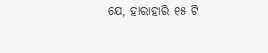ଯେ, ହାରାହାରି ୧୫ ଟି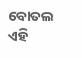ବୋତଲ ଏହି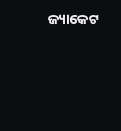ଜ୍ୟାକେଟ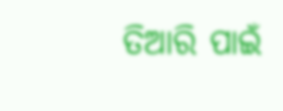ତିଆରି ପାଇଁ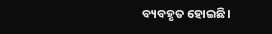ବ୍ୟବହୃତ ହୋଇଛି।